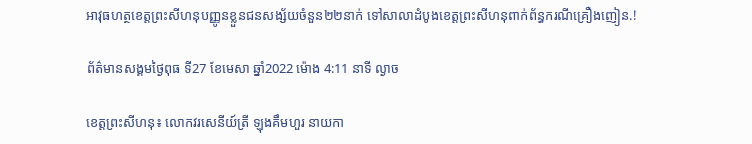អាវុធហត្ថខេត្តព្រះសីហនុបញ្ញូនខ្លួនជនសង្ស័យចំនួន២២នាក់ ទៅសាលាដំបូងខេត្តព្រះសីហនុពាក់ព័ន្ធករណីគ្រឿងញៀន.!

ព័ត៌មានសង្គមថ្ងៃពុធ ទី27 ខែមេសា ឆ្នាំ2022 ម៉ោង 4:11 នាទី ល្ងាច

ខេត្តព្រះសីហនុ៖ លោកវរសេនីយ៍ត្រី ឡុងគឹមហួរ នាយកា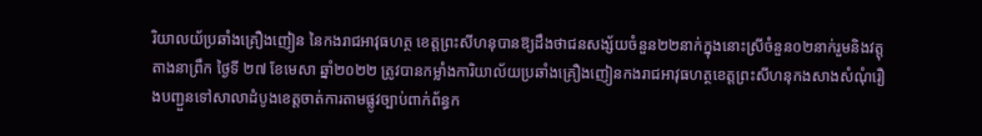រិយាលយ័ប្រឆាំងគ្រឿងញៀន នៃកងរាជអាវុធហត្ថ ខេត្តព្រះសីហនុបានឱ្យដឹងថាជនសង្ស័យចំនួន២២នាក់ក្នុងនោះស្រីចំនួន០២នាក់រួមនិងវត្តុតាងនាព្រឹក ថ្ងៃទី ២៧ ខែមេសា ឆ្នាំ២០២២ ត្រូវបានកម្លាំងការិយាល័យប្រឆាំងគ្រឿងញៀនកងរាជអាវុធហត្ថខេត្តព្រះសីហនុកងសាងសំណុំរឿងបញ្ជួនទៅសាលាដំបូងខេត្តចាត់ការតាមផ្លូវច្បាប់ពាក់ព័ន្ធក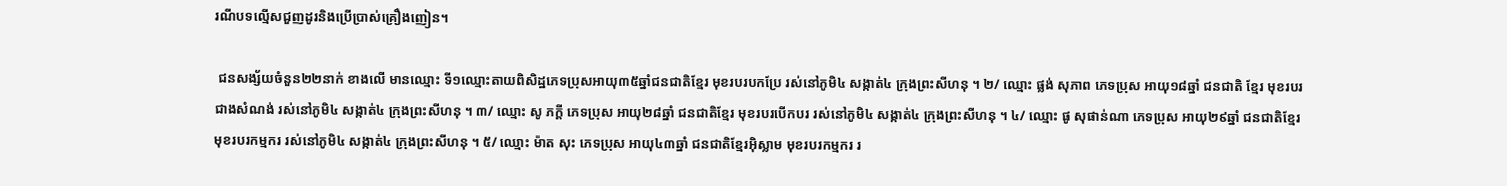រណីបទល្មើសជួញដូរនិងប្រើប្រាស់គ្រឿងញៀន។

 ជនសង្ស័យចំនួន២២នាក់ ខាងលើ មានឈ្មោះ ទី១ឈ្មោះតាយពិសិដ្ឋភេទប្រុសអាយុ៣៥ឆ្នាំជនជាតិខ្មែរ មុខរបរបកប្រែ រស់នៅភូមិ៤ សង្កាត់៤ ក្រុងព្រះសីហនុ ។ ២/ ឈ្មោះ ផ្លង់ សុភាព ភេទប្រុស អាយុ១៨ឆ្នាំ ជនជាតិ ខ្មែរ មុខរបរជាងសំណង់ រស់នៅភូមិ៤ សង្កាត់៤ ក្រុងព្រះសីហនុ ។ ៣/ ឈ្មោះ សូ ភក្ដី ភេទប្រុស អាយុ២៨ឆ្នាំ ជនជាតិខ្មែរ មុខរបរបើកបរ រស់នៅភូមិ៤ សង្កាត់៤ ក្រុងព្រះសីហនុ ។ ៤/ ឈ្មោះ ផូ សុផាន់ណា ភេទប្រុស អាយុ២៩ឆ្នាំ ជនជាតិខ្មែរ មុខរបរកម្មករ រស់នៅភូមិ៤ សង្កាត់៤ ក្រុងព្រះសីហនុ ។ ៥/ ឈ្មោះ ម៉ាត សុះ ភេទប្រុស អាយុ៤៣ឆ្នាំ ជនជាតិខ្មែរអុិស្លាម មុខរបរកម្មករ រ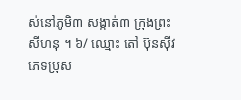ស់នៅភូមិ៣ សង្កាត់៣ ក្រុងព្រះសីហនុ ។ ៦/ ឈ្មោះ តៅ ប៊ុនស៊ីវ ភេទប្រុស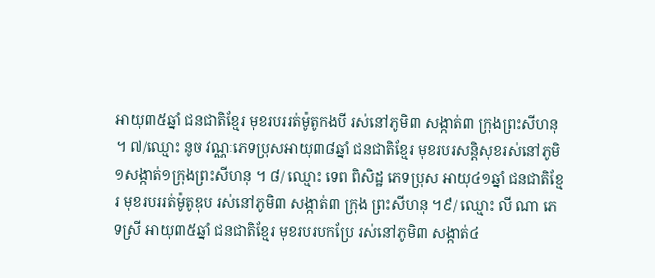អាយុ៣៥ឆ្នាំ ជនជាតិខ្មែរ មុខរបររត់ម៉ូតូកងបី រស់នៅភូមិ៣ សង្កាត់៣ ក្រុងព្រះសីហនុ ។ ៧/ឈ្មោះ នូច វណ្ណៈភេទប្រុសអាយុ៣៨ឆ្នាំ ជនជាតិខ្មែរ មុខរបរសន្តិសុខរស់នៅភូមិ១សង្កាត់១ក្រុងព្រះសីហនុ ។ ៨/ ឈ្មោះ ទេព ពិសិដ្ឋ ភេទប្រុស អាយុ៤១ឆ្នាំ ជនជាតិខ្មែរ មុខរបររត់ម៉ូតូឌុប រស់នៅភូមិ៣ សង្កាត់៣ ក្រុង ព្រះសីហនុ ។៩/ ឈ្មោះ លី ណា ភេទស្រី អាយុ៣៥ឆ្នាំ ជនជាតិខ្មែរ មុខរបរបកប្រែ រស់នៅភូមិ៣ សង្កាត់៤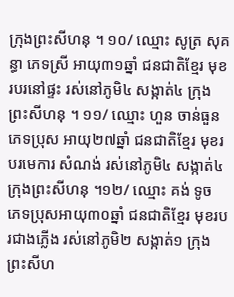ក្រុងព្រះសីហនុ ។ ១០/ ឈ្មោះ សូត្រ សុគន្ធា ភេទស្រី អាយុ៣១ឆ្នាំ ជនជាតិខ្មែរ មុខរបរនៅផ្ទះ រស់នៅភូមិ៤ សង្កាត់៤ ក្រុងព្រះសីហនុ ។ ១១/ ឈ្មោះ ហួន ចាន់ធួន ភេទប្រុស អាយុ២៧ឆ្នាំ ជនជាតិខ្មែរ មុខរបរមេការ សំណង់ រស់នៅភូមិ៤ សង្កាត់៤ ក្រុងព្រះសីហនុ ។១២/ ឈ្មោះ គង់ ទូច ភេទប្រុសអាយុ៣០ឆ្នាំ ជនជាតិខ្មែរ មុខរបរជាងភ្លើង រស់នៅភូមិ២ សង្កាត់១ ក្រុងព្រះសីហ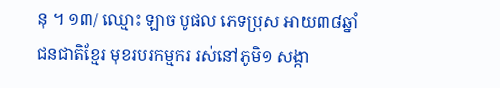នុ ។ ១៣/ ឈ្មោះ ឡាច បូផល ភេទប្រុស អាយ៣៨ឆ្នាំ ជនជាតិខ្មែរ មុខរបរកម្មករ រស់នៅភូមិ១ សង្កា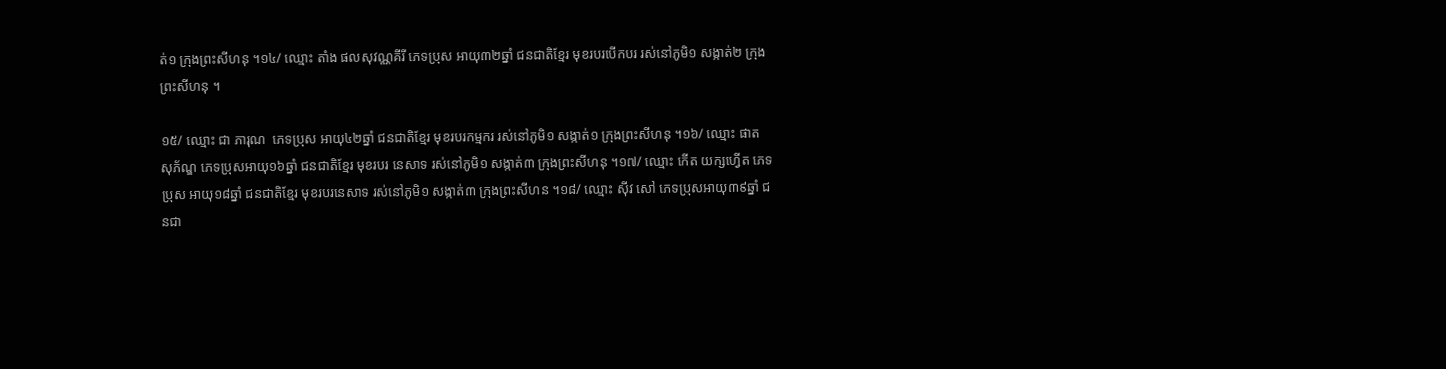ត់១ ក្រុងព្រះសីហនុ ។១៤/ ឈ្មោះ តាំង ផលសុវណ្ណគីរី ភេទប្រុស អាយុ៣២ឆ្នាំ ជនជាតិខ្មែរ មុខរបរបើកបរ រស់នៅភូមិ១ សង្កាត់២ ក្រុងព្រះសីហនុ ។

១៥/ ឈ្មោះ ជា ភារុណ  ភេទប្រុស អាយុ៤២ឆ្នាំ ជនជាតិខ្មែរ មុខរបរកម្មករ រស់នៅភូមិ១ សង្កាត់១ ក្រុងព្រះសីហនុ ។១៦/ ឈ្មោះ ផាត សុភ័ណ្ឌ ភេទប្រុសអាយុ១៦ឆ្នាំ ជនជាតិខ្មែរ មុខរបរ នេសាទ រស់នៅភូមិ១ សង្កាត់៣ ក្រុងព្រះសីហនុ ។១៧/ ឈ្មោះ កើត យក្សហ្វើត ភេទប្រុស អាយុ១៨ឆ្នាំ ជនជាតិខ្មែរ មុខរបរនេសាទ រស់នៅភូមិ១ សង្កាត់៣ ក្រុងព្រះសីហន ។១៨/ ឈ្មោះ ស៊ីវ សៅ ភេទប្រុសអាយុ៣៩ឆ្នាំ ជនជា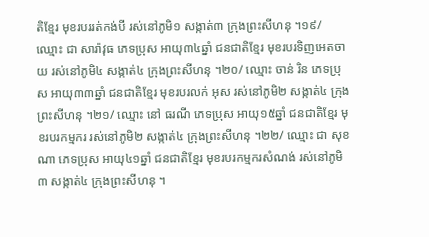តិខ្មែរ មុខរបររត់កង់បី រស់នៅភូមិ១ សង្កាត់៣ ក្រុងព្រះសីហនុ ។១៩/ ឈ្មោះ ជា សារ៉ាវុធ ភេទប្រុស អាយុ៣៤ឆ្នាំ ជនជាតិខ្មែរ មុខរបរទិញអេតចាយ រស់នៅភូមិ៤ សង្កាត់៤ ក្រុងព្រះសីហនុ ។២០/ ឈ្មោះ ចាន់ រិន ភេទប្រុស អាយុ៣៣ឆ្នាំ ជនជាតិខ្មែរ មុខរបរលក់ អុស រស់នៅភូមិ២ សង្កាត់៤ ក្រុងព្រះសីហនុ ។២១/ ឈ្មោះ នៅ ធរណី ភេទប្រុស អាយុ១៥ឆ្នាំ ជនជាតិខ្មែរ មុខរបរកម្មករ រស់នៅភូមិ២ សង្កាត់៤ ក្រុងព្រះសីហនុ ។២២/ ឈ្មោះ ជា សុខណា ភេទប្រុស អាយុ៤១ឆ្នាំ ជនជាតិខ្មែរ មុខរបរកម្មករសំណង់ រស់នៅភូមិ៣ សង្កាត់៤ ក្រុងព្រះសីហនុ ។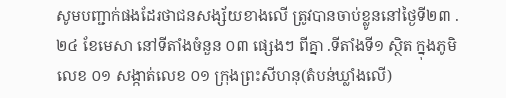សូមបញ្ជាក់ផងដែរថាជនសង្ស័យខាងលើ ត្រូវបានចាប់ខ្លូននៅថ្ងៃទី២៣ .២៤ ខែមេសា នៅទីតាំងចំនួន ០៣ ផ្សេងៗ ពីគ្នា .ទីតាំងទី១ ស្ថិត ក្នុងភូមិលេខ ០១ សង្កាត់លេខ ០១ ក្រុងព្រះសីហនុ(តំបន់ឃ្លាំងលើ)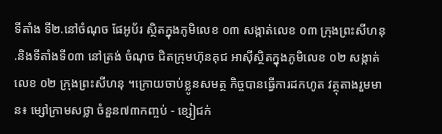ទីតាំង ទី២.នៅចំណុច ផែអូប័រ ស្ថិតក្នុងភូមិលេខ ០៣ សង្កាត់លេខ ០៣ ក្រុងព្រះសីហនុ .និងទីតាំងទី០៣ នៅត្រង់ ចំណុច ជិតក្រុមហ៊ុនគុជ អាស៊ីស្ថិតក្នុងភូមិលេខ ០២ សង្កាត់លេខ ០២ ក្រុងព្រះសីហនុ ។ក្រោយចាប់ខ្លូនសមត្ថ កិច្ចបានធ្វើការដកហូត វត្ថុតាងរួមមាន៖ ម្សៅក្រាមសថ្លា ចំនួន៧៣កញ្ចប់ - ខ្សៀជក់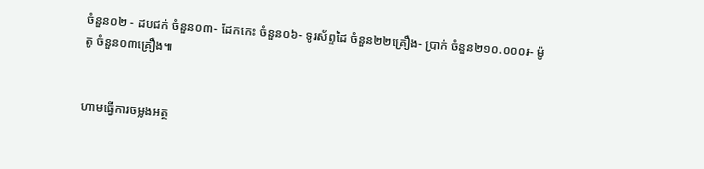ចំនួន០២ - ដបជក់ ចំនួន០៣- ដែកកេះ ចំនួន០៦- ទូរស័ព្ទដៃ ចំនួន២២គ្រឿង- ប្រាក់ ចំនួន២១០.០០០៛- ម៉ូតូ ចំនួន០៣គ្រឿង៕


ហាមធ្វើការចម្លងអត្ថ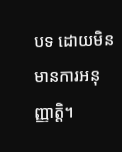បទ ដោយមិនមានការអនុញ្ញាត្តិ។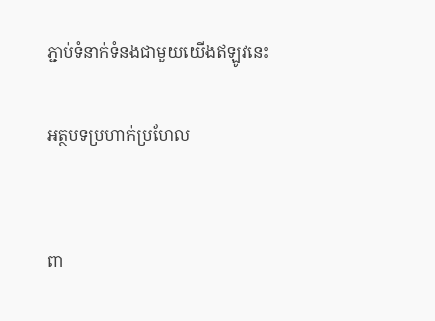ភ្ជាប់ទំនាក់ទំនងជាមួយយើងឥឡូវនេះ

អត្ថបទប្រហាក់ប្រហែល


ពា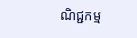ណិជ្ជកម្ម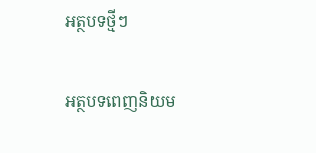អត្ថបទថ្មីៗ

អត្ថបទពេញនិយម